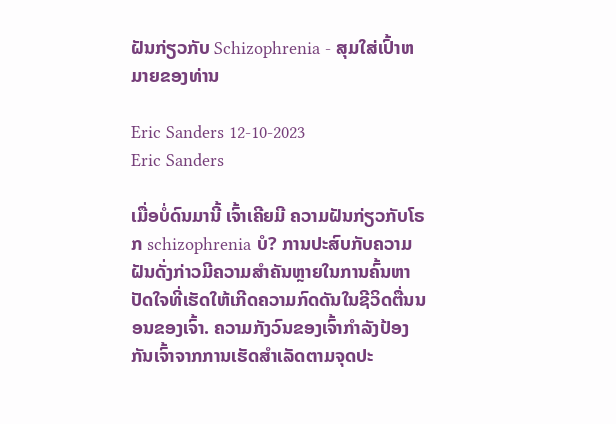ຝັນກ່ຽວກັບ Schizophrenia - ສຸມໃສ່ເປົ້າຫມາຍຂອງທ່ານ

Eric Sanders 12-10-2023
Eric Sanders

ເມື່ອບໍ່ດົນມານີ້ ເຈົ້າເຄີຍມີ ຄວາມຝັນກ່ຽວກັບໂຣກ schizophrenia ບໍ? ການປະສົບກັບຄວາມຝັນດັ່ງກ່າວມີຄວາມສໍາຄັນຫຼາຍໃນການຄົ້ນຫາປັດໃຈທີ່ເຮັດໃຫ້ເກີດຄວາມກົດດັນໃນຊີວິດຕື່ນນອນຂອງເຈົ້າ. ຄວາມກັງວົນຂອງເຈົ້າກໍາລັງປ້ອງກັນເຈົ້າຈາກການເຮັດສໍາເລັດຕາມຈຸດປະ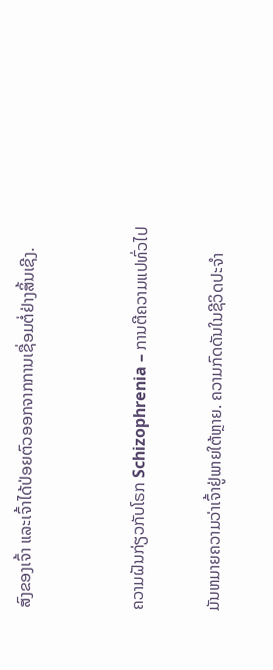ສົງຂອງເຈົ້າ ແລະເຈົ້າໄດ້ປ່ອຍຕົວອອກຈາກການເຊື່ອມຕໍ່ຢ່າງສິ້ນເຊີງ.


ຄວາມຝັນກ່ຽວກັບໂຣກ Schizophrenia – ການຕີຄວາມແປທົ່ວໄປ

ມັນຫມາຍຄວາມວ່າເຈົ້າຢູ່ພາຍໃຕ້ຫຼາຍ. ຄວາມກົດດັນໃນຊີວິດປະຈໍາ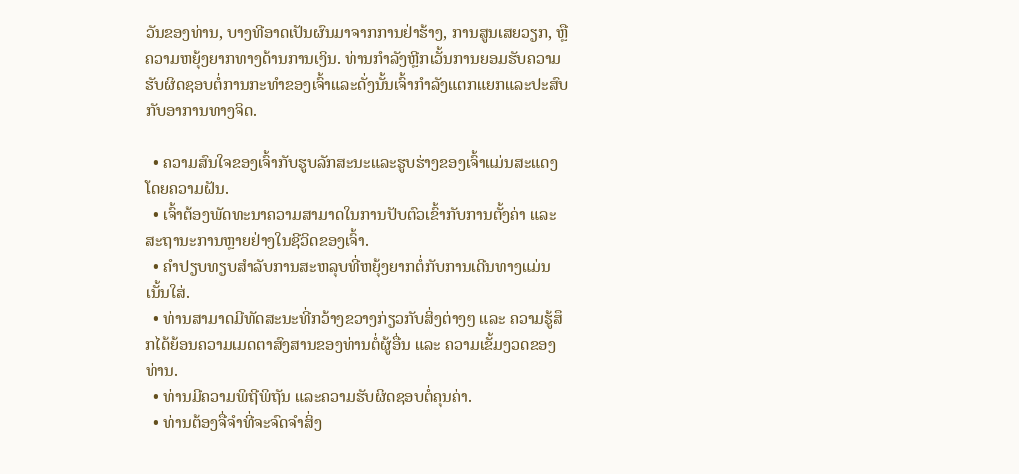ວັນຂອງທ່ານ, ບາງທີອາດເປັນຜົນມາຈາກການຢ່າຮ້າງ, ການສູນເສຍວຽກ, ຫຼືຄວາມຫຍຸ້ງຍາກທາງດ້ານການເງິນ. ທ່ານກໍາລັງຫຼີກເວັ້ນການຍອມຮັບຄວາມຮັບຜິດຊອບຕໍ່ການກະທໍາຂອງເຈົ້າແລະດັ່ງນັ້ນເຈົ້າກໍາລັງແຕກແຍກແລະປະສົບກັບອາການທາງຈິດ.

  • ຄວາມສົນໃຈຂອງເຈົ້າກັບຮູບລັກສະນະແລະຮູບຮ່າງຂອງເຈົ້າແມ່ນສະແດງໂດຍຄວາມຝັນ.
  • ເຈົ້າຕ້ອງພັດທະນາຄວາມສາມາດໃນການປັບຕົວເຂົ້າກັບການຕັ້ງຄ່າ ແລະສະຖານະການຫຼາຍຢ່າງໃນຊີວິດຂອງເຈົ້າ.
  • ຄຳປຽບທຽບສຳລັບການສະຫລຸບທີ່ຫຍຸ້ງຍາກຕໍ່ກັບການເດີນທາງແມ່ນເນັ້ນໃສ່.
  • ທ່ານສາມາດມີທັດສະນະທີ່ກວ້າງຂວາງກ່ຽວກັບສິ່ງຕ່າງໆ ແລະ ຄວາມຮູ້ສຶກໄດ້ຍ້ອນຄວາມເມດຕາສົງສານຂອງທ່ານຕໍ່ຜູ້ອື່ນ ແລະ ຄວາມເຂັ້ມງວດຂອງທ່ານ.
  • ທ່ານມີຄວາມພິຖີພິຖັນ ແລະຄວາມຮັບຜິດຊອບຕໍ່ຄຸນຄ່າ.
  • ທ່ານຕ້ອງຈື່ຈຳທີ່ຈະຈົດຈຳສິ່ງ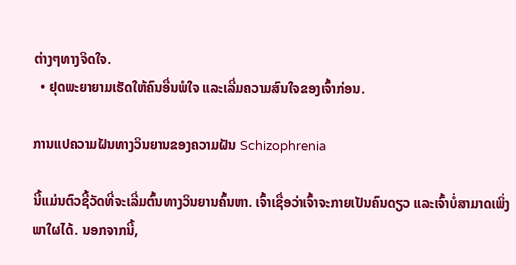ຕ່າງໆທາງຈິດໃຈ.
  • ຢຸດພະຍາຍາມເຮັດໃຫ້ຄົນອື່ນພໍໃຈ ແລະເລີ່ມຄວາມສົນໃຈຂອງເຈົ້າກ່ອນ.

ການແປຄວາມຝັນທາງວິນຍານຂອງຄວາມຝັນ Schizophrenia

ນີ້ແມ່ນຕົວຊີ້ວັດທີ່ຈະເລີ່ມຕົ້ນທາງວິນຍານຄົ້ນຫາ. ເຈົ້າເຊື່ອວ່າເຈົ້າຈະກາຍເປັນຄົນດຽວ ແລະເຈົ້າບໍ່ສາມາດເພິ່ງພາໃຜໄດ້. ນອກຈາກນີ້,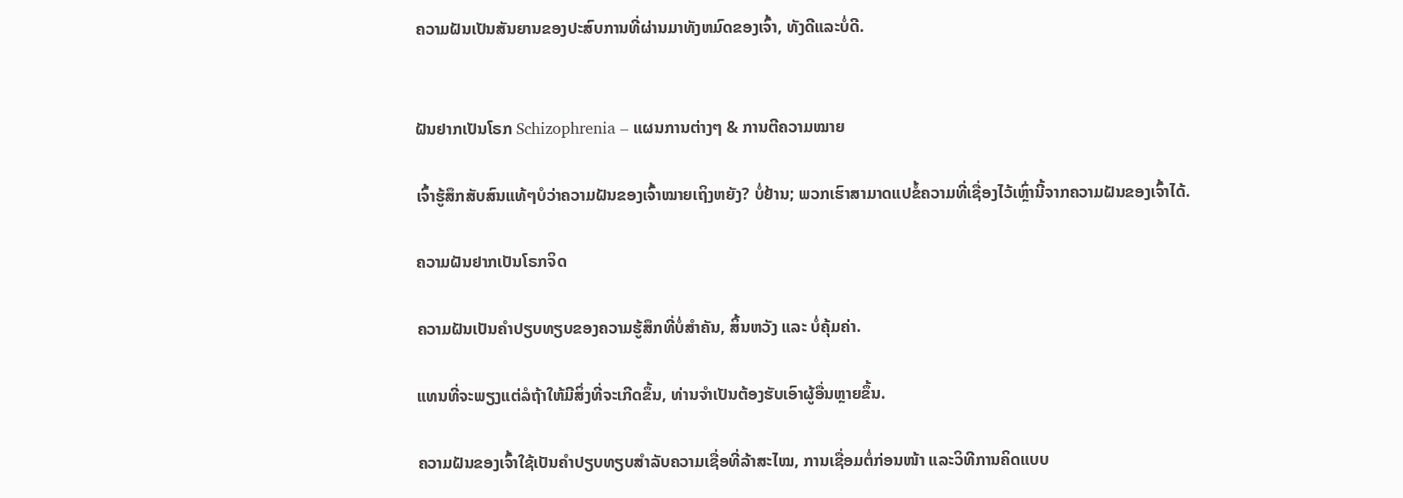ຄວາມຝັນເປັນສັນຍານຂອງປະສົບການທີ່ຜ່ານມາທັງຫມົດຂອງເຈົ້າ, ທັງດີແລະບໍ່ດີ.


ຝັນຢາກເປັນໂຣກ Schizophrenia – ແຜນການຕ່າງໆ & ການຕີຄວາມໝາຍ

ເຈົ້າຮູ້ສຶກສັບສົນແທ້ໆບໍວ່າຄວາມຝັນຂອງເຈົ້າໝາຍເຖິງຫຍັງ? ບໍ່ຢ້ານ; ພວກເຮົາສາມາດແປຂໍ້ຄວາມທີ່ເຊື່ອງໄວ້ເຫຼົ່ານີ້ຈາກຄວາມຝັນຂອງເຈົ້າໄດ້.

ຄວາມຝັນຢາກເປັນໂຣກຈິດ

ຄວາມຝັນເປັນຄຳປຽບທຽບຂອງຄວາມຮູ້ສຶກທີ່ບໍ່ສຳຄັນ, ສິ້ນຫວັງ ແລະ ບໍ່ຄຸ້ມຄ່າ.

ແທນທີ່ຈະພຽງແຕ່ລໍຖ້າໃຫ້ມີສິ່ງທີ່ຈະເກີດຂຶ້ນ, ທ່ານຈຳເປັນຕ້ອງຮັບເອົາຜູ້ອື່ນຫຼາຍຂຶ້ນ.

ຄວາມຝັນຂອງເຈົ້າໃຊ້ເປັນຄຳປຽບທຽບສຳລັບຄວາມເຊື່ອທີ່ລ້າສະໄໝ, ການເຊື່ອມຕໍ່ກ່ອນໜ້າ ແລະວິທີການຄິດແບບ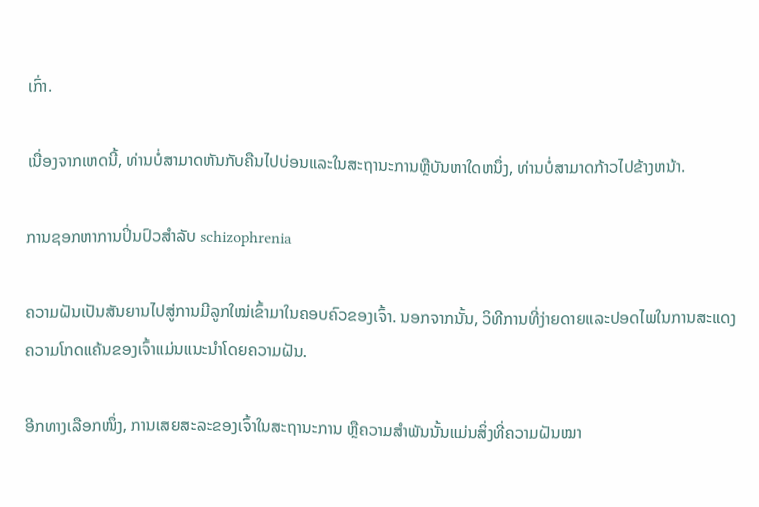ເກົ່າ.

ເນື່ອງຈາກເຫດນີ້, ທ່ານບໍ່ສາມາດຫັນກັບຄືນໄປບ່ອນແລະໃນສະຖານະການຫຼືບັນຫາໃດຫນຶ່ງ, ທ່ານບໍ່ສາມາດກ້າວໄປຂ້າງຫນ້າ.

ການຊອກຫາການປິ່ນປົວສໍາລັບ schizophrenia

ຄວາມຝັນເປັນສັນຍານໄປສູ່ການມີລູກໃໝ່ເຂົ້າມາໃນຄອບຄົວຂອງເຈົ້າ. ນອກຈາກນັ້ນ, ວິທີການທີ່ງ່າຍດາຍແລະປອດໄພໃນການສະແດງຄວາມໂກດແຄ້ນຂອງເຈົ້າແມ່ນແນະນໍາໂດຍຄວາມຝັນ.

ອີກທາງເລືອກໜຶ່ງ, ການເສຍສະລະຂອງເຈົ້າໃນສະຖານະການ ຫຼືຄວາມສຳພັນນັ້ນແມ່ນສິ່ງທີ່ຄວາມຝັນໝາ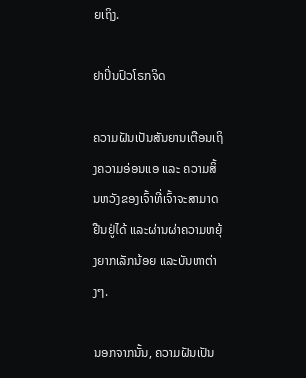ຍເຖິງ.

ຢາປິ່ນປົວໂຣກຈິດ

ຄວາມຝັນເປັນສັນຍານເຕືອນເຖິງຄວາມອ່ອນແອ ແລະ ຄວາມສິ້ນຫວັງຂອງເຈົ້າທີ່ເຈົ້າຈະສາມາດຢືນຢູ່ໄດ້ ແລະຜ່ານຜ່າຄວາມຫຍຸ້ງຍາກເລັກນ້ອຍ ແລະບັນຫາຕ່າງໆ.

ນອກຈາກນັ້ນ, ຄວາມຝັນເປັນ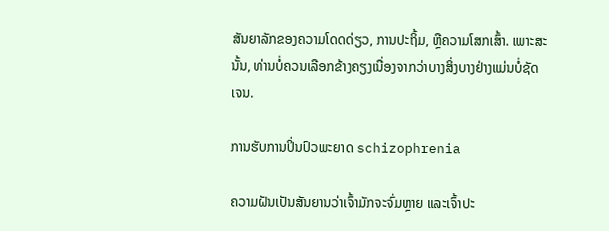ສັນຍາລັກຂອງຄວາມໂດດດ່ຽວ, ການປະຖິ້ມ, ຫຼືຄວາມໂສກເສົ້າ. ເພາະສະນັ້ນ, ທ່ານບໍ່ຄວນເລືອກຂ້າງຄຽງເນື່ອງຈາກວ່າບາງສິ່ງບາງຢ່າງແມ່ນບໍ່ຊັດເຈນ.

ການຮັບການປິ່ນປົວພະຍາດ schizophrenia

ຄວາມຝັນເປັນສັນຍານວ່າເຈົ້າມັກຈະຈົ່ມຫຼາຍ ແລະເຈົ້າປະ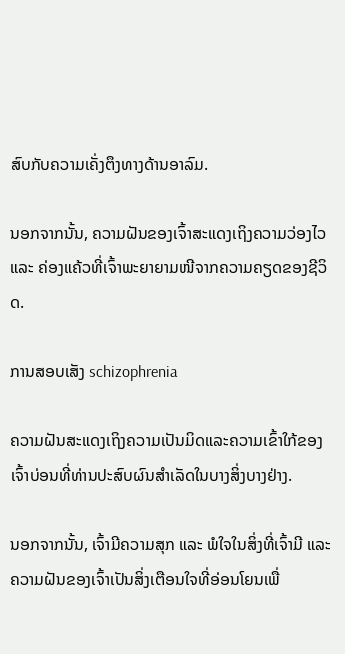ສົບກັບຄວາມເຄັ່ງຕຶງທາງດ້ານອາລົມ.

ນອກຈາກນັ້ນ, ຄວາມຝັນຂອງເຈົ້າສະແດງເຖິງຄວາມວ່ອງໄວ ແລະ ຄ່ອງແຄ້ວທີ່ເຈົ້າພະຍາຍາມໜີຈາກຄວາມຄຽດຂອງຊີວິດ.

ການສອບເສັງ schizophrenia

ຄວາມຝັນສະແດງເຖິງຄວາມເປັນມິດແລະຄວາມເຂົ້າໃກ້ຂອງເຈົ້າບ່ອນທີ່ທ່ານປະສົບຜົນສໍາເລັດໃນບາງສິ່ງບາງຢ່າງ.

ນອກຈາກນັ້ນ, ເຈົ້າມີຄວາມສຸກ ແລະ ພໍໃຈໃນສິ່ງທີ່ເຈົ້າມີ ແລະ ຄວາມຝັນຂອງເຈົ້າເປັນສິ່ງເຕືອນໃຈທີ່ອ່ອນໂຍນເພື່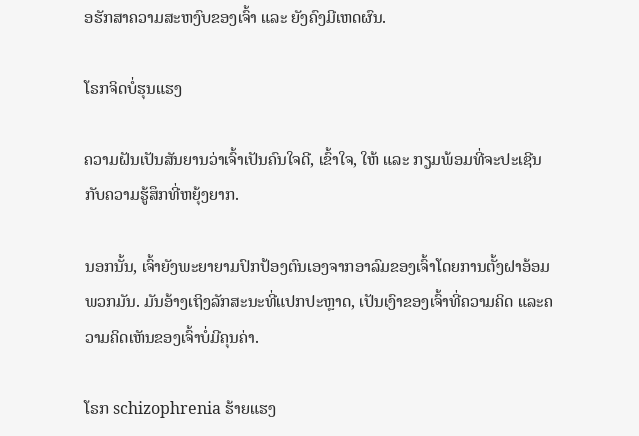ອຮັກສາຄວາມສະຫງົບຂອງເຈົ້າ ແລະ ຍັງຄົງມີເຫດຜົນ.

ໂຣກຈິດບໍ່ຮຸນແຮງ

ຄວາມຝັນເປັນສັນຍານວ່າເຈົ້າເປັນຄົນໃຈດີ, ເຂົ້າໃຈ, ໃຫ້ ແລະ ກຽມພ້ອມທີ່ຈະປະເຊີນກັບຄວາມຮູ້ສຶກທີ່ຫຍຸ້ງຍາກ.

ນອກນັ້ນ, ເຈົ້າຍັງພະຍາຍາມປົກປ້ອງຕົນເອງຈາກອາລົມຂອງເຈົ້າໂດຍການຕັ້ງຝາອ້ອມພວກມັນ. ມັນອ້າງເຖິງລັກສະນະທີ່ແປກປະຫຼາດ, ເປັນເງົາຂອງເຈົ້າທີ່ຄວາມຄິດ ແລະຄວາມຄິດເຫັນຂອງເຈົ້າບໍ່ມີຄຸນຄ່າ.

ໂຣກ schizophrenia ຮ້າຍແຮງ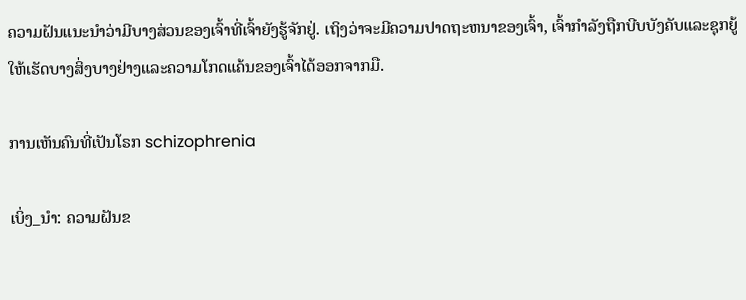ຄວາມຝັນແນະນໍາວ່າມີບາງສ່ວນຂອງເຈົ້າທີ່ເຈົ້າຍັງຮູ້ຈັກຢູ່. ເຖິງວ່າຈະມີຄວາມປາດຖະຫນາຂອງເຈົ້າ, ເຈົ້າກໍາລັງຖືກບີບບັງຄັບແລະຊຸກຍູ້ໃຫ້ເຮັດບາງສິ່ງບາງຢ່າງແລະຄວາມໂກດແຄ້ນຂອງເຈົ້າໄດ້ອອກຈາກມື.

ການເຫັນຄົນທີ່ເປັນໂຣກ schizophrenia

ເບິ່ງ_ນຳ: ຄວາມຝັນຂ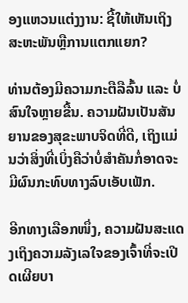ອງແຫວນແຕ່ງງານ: ຊີ້ໃຫ້ເຫັນເຖິງສະຫະພັນຫຼືການແຕກແຍກ?

ທ່ານຕ້ອງມີຄວາມກະຕືລືລົ້ນ ແລະ ບໍ່ສົນໃຈຫຼາຍຂື້ນ. ຄວາມຝັນເປັນສັນຍານຂອງສຸຂະພາບຈິດທີ່ດີ, ເຖິງແມ່ນວ່າສິ່ງທີ່ເບິ່ງຄືວ່າບໍ່ສໍາຄັນກໍ່ອາດຈະມີຜົນກະທົບທາງລົບເອັບເຟັກ.

ອີກທາງເລືອກໜຶ່ງ, ຄວາມຝັນສະແດງເຖິງຄວາມລັງເລໃຈຂອງເຈົ້າທີ່ຈະເປີດເຜີຍບາ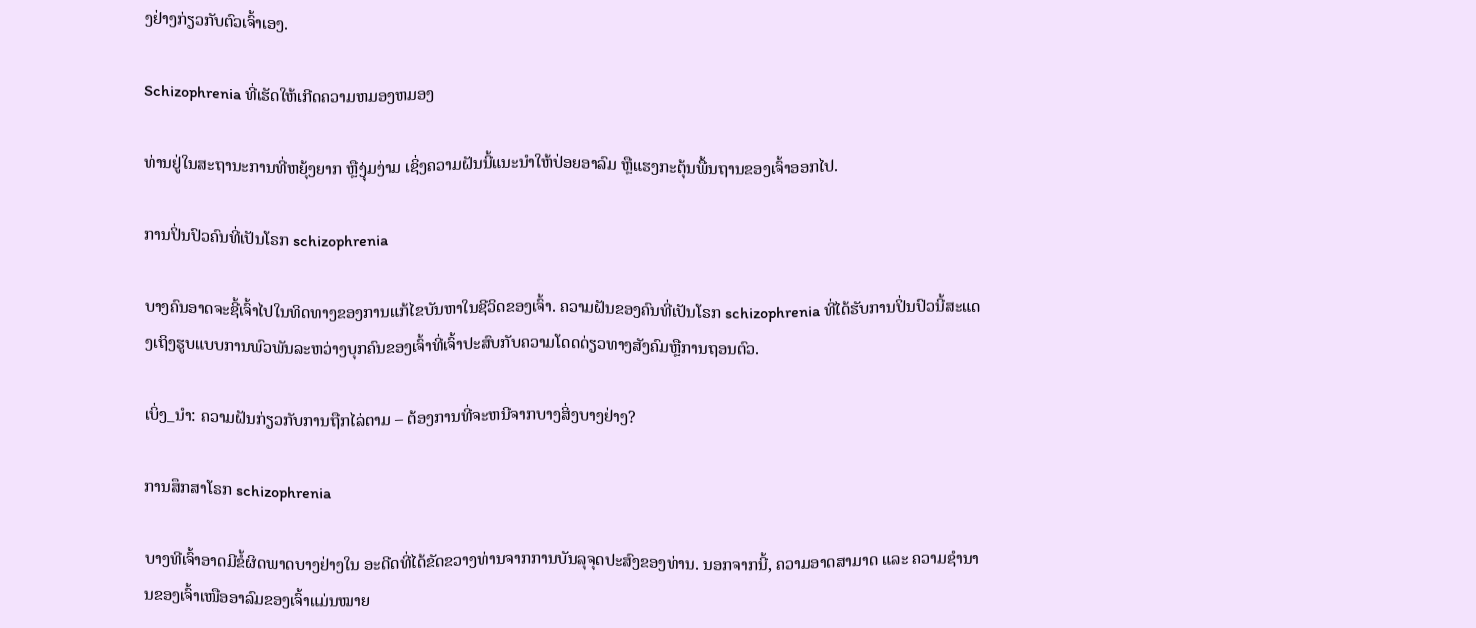ງຢ່າງກ່ຽວກັບຕົວເຈົ້າເອງ.

Schizophrenia ທີ່ເຮັດໃຫ້ເກີດຄວາມຫມອງຫມອງ

ທ່ານຢູ່ໃນສະຖານະການທີ່ຫຍຸ້ງຍາກ ຫຼືງຸ່ມງ່າມ ເຊິ່ງຄວາມຝັນນີ້ແນະນຳໃຫ້ປ່ອຍອາລົມ ຫຼືແຮງກະຕຸ້ນພື້ນຖານຂອງເຈົ້າອອກໄປ.

ການປິ່ນປົວຄົນທີ່ເປັນໂຣກ schizophrenia

ບາງຄົນອາດຈະຊີ້ເຈົ້າໄປໃນທິດທາງຂອງການແກ້ໄຂບັນຫາໃນຊີວິດຂອງເຈົ້າ. ຄວາມຝັນຂອງຄົນທີ່ເປັນໂຣກ schizophrenia ທີ່ໄດ້ຮັບການປິ່ນປົວນີ້ສະແດງເຖິງຮູບແບບການພົວພັນລະຫວ່າງບຸກຄົນຂອງເຈົ້າທີ່ເຈົ້າປະສົບກັບຄວາມໂດດດ່ຽວທາງສັງຄົມຫຼືການຖອນຕົວ.

ເບິ່ງ_ນຳ: ຄວາມຝັນກ່ຽວກັບການຖືກໄລ່ຕາມ – ຕ້ອງການທີ່ຈະຫນີຈາກບາງສິ່ງບາງຢ່າງ?

ການສຶກສາໂຣກ schizophrenia

ບາງທີເຈົ້າອາດມີຂໍ້ຜິດພາດບາງຢ່າງໃນ ອະດີດທີ່ໄດ້ຂັດຂວາງທ່ານຈາກການບັນລຸຈຸດປະສົງຂອງທ່ານ. ນອກຈາກນີ້, ຄວາມອາດສາມາດ ແລະ ຄວາມຊຳນານຂອງເຈົ້າເໜືອອາລົມຂອງເຈົ້າແມ່ນໝາຍ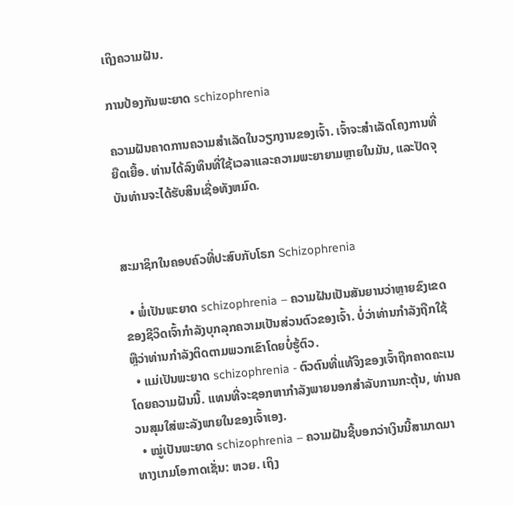ເຖິງຄວາມຝັນ.

ການປ້ອງກັນພະຍາດ schizophrenia

ຄວາມຝັນຄາດການຄວາມສຳເລັດໃນວຽກງານຂອງເຈົ້າ. ເຈົ້າຈະສຳເລັດໂຄງການທີ່ຍືດເຍື້ອ. ທ່ານໄດ້ລົງທຶນທີ່ໃຊ້ເວລາແລະຄວາມພະຍາຍາມຫຼາຍໃນມັນ, ແລະປັດຈຸບັນທ່ານຈະໄດ້ຮັບສິນເຊື່ອທັງຫມົດ.


ສະມາຊິກໃນຄອບຄົວທີ່ປະສົບກັບໂຣກ Schizophrenia

  • ພໍ່ເປັນພະຍາດ schizophrenia – ຄວາມຝັນເປັນສັນຍານວ່າຫຼາຍຂົງເຂດຂອງຊີວິດເຈົ້າກຳລັງບຸກລຸກຄວາມເປັນສ່ວນຕົວຂອງເຈົ້າ. ບໍ່ວ່າທ່ານກໍາລັງຖືກໃຊ້ຫຼືວ່າທ່ານກໍາລັງຕິດຕາມພວກເຂົາໂດຍບໍ່ຮູ້ຕົວ.
  • ແມ່ເປັນພະຍາດ schizophrenia - ຕົວຕົນທີ່ແທ້ຈິງຂອງເຈົ້າຖືກຄາດຄະເນໂດຍຄວາມຝັນນີ້. ແທນທີ່ຈະຊອກຫາກໍາລັງພາຍນອກສໍາລັບການກະຕຸ້ນ, ທ່ານຄວນສຸມໃສ່ພະລັງພາຍໃນຂອງເຈົ້າເອງ.
  • ໝູ່ເປັນພະຍາດ schizophrenia – ຄວາມຝັນຊີ້ບອກວ່າເງິນນີ້ສາມາດມາທາງເກມໂອກາດເຊັ່ນ: ຫວຍ. ເຖິງ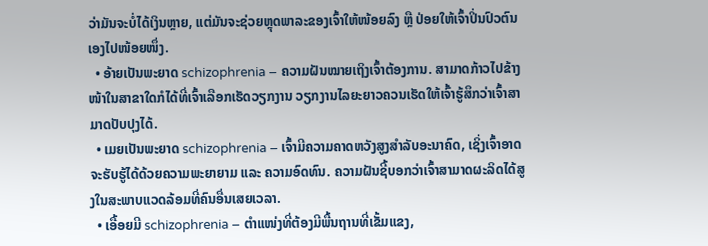ວ່າມັນຈະບໍ່ໄດ້ເງິນຫຼາຍ, ແຕ່ມັນຈະຊ່ວຍຫຼຸດພາລະຂອງເຈົ້າໃຫ້ໜ້ອຍລົງ ຫຼື ປ່ອຍໃຫ້ເຈົ້າປິ່ນປົວຕົນເອງໄປໜ້ອຍໜຶ່ງ.
  • ອ້າຍເປັນພະຍາດ schizophrenia – ຄວາມຝັນໝາຍເຖິງເຈົ້າຕ້ອງການ. ສາມາດກ້າວໄປຂ້າງໜ້າໃນສາຂາໃດກໍໄດ້ທີ່ເຈົ້າເລືອກເຮັດວຽກງານ ວຽກງານໄລຍະຍາວຄວນເຮັດໃຫ້ເຈົ້າຮູ້ສຶກວ່າເຈົ້າສາມາດປັບປຸງໄດ້.
  • ເມຍເປັນພະຍາດ schizophrenia – ເຈົ້າມີຄວາມຄາດຫວັງສູງສຳລັບອະນາຄົດ, ເຊິ່ງເຈົ້າອາດຈະຮັບຮູ້ໄດ້ດ້ວຍຄວາມພະຍາຍາມ ແລະ ຄວາມອົດທົນ. ຄວາມຝັນຊີ້ບອກວ່າເຈົ້າສາມາດຜະລິດໄດ້ສູງໃນສະພາບແວດລ້ອມທີ່ຄົນອື່ນເສຍເວລາ.
  • ເອື້ອຍມີ schizophrenia – ຕຳແໜ່ງທີ່ຕ້ອງມີພື້ນຖານທີ່ເຂັ້ມແຂງ,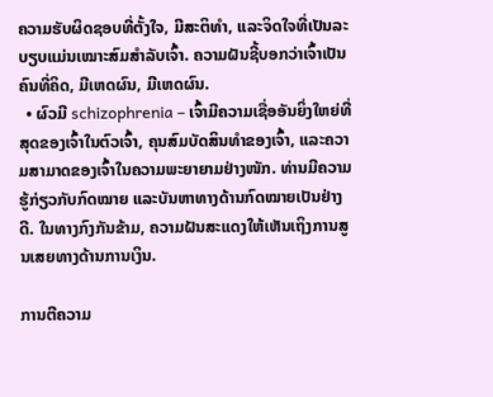ຄວາມຮັບຜິດຊອບທີ່ຕັ້ງໃຈ, ມີສະຕິທຳ, ແລະຈິດໃຈທີ່ເປັນລະບຽບແມ່ນເໝາະສົມສຳລັບເຈົ້າ. ຄວາມຝັນຊີ້ບອກວ່າເຈົ້າເປັນຄົນທີ່ຄິດ, ມີເຫດຜົນ, ມີເຫດຜົນ.
  • ຜົວມີ schizophrenia – ເຈົ້າມີຄວາມເຊື່ອອັນຍິ່ງໃຫຍ່ທີ່ສຸດຂອງເຈົ້າໃນຕົວເຈົ້າ, ຄຸນສົມບັດສິນທໍາຂອງເຈົ້າ, ແລະຄວາມສາມາດຂອງເຈົ້າໃນຄວາມພະຍາຍາມຢ່າງໜັກ. ທ່ານມີຄວາມຮູ້ກ່ຽວກັບກົດໝາຍ ແລະບັນຫາທາງດ້ານກົດໝາຍເປັນຢ່າງດີ. ໃນທາງກົງກັນຂ້າມ, ຄວາມຝັນສະແດງໃຫ້ເຫັນເຖິງການສູນເສຍທາງດ້ານການເງິນ.

ການຕີຄວາມ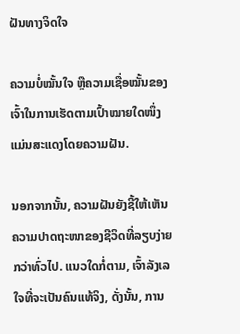ຝັນທາງຈິດໃຈ

ຄວາມບໍ່ໝັ້ນໃຈ ຫຼືຄວາມເຊື່ອໝັ້ນຂອງເຈົ້າໃນການເຮັດຕາມເປົ້າໝາຍໃດໜຶ່ງແມ່ນສະແດງໂດຍຄວາມຝັນ.

ນອກຈາກນັ້ນ, ຄວາມຝັນຍັງຊີ້ໃຫ້ເຫັນຄວາມປາດຖະໜາຂອງຊີວິດທີ່ລຽບງ່າຍກວ່າທົ່ວໄປ. ແນວໃດກໍ່ຕາມ, ເຈົ້າລັງເລໃຈທີ່ຈະເປັນຄົນແທ້ຈິງ, ດັ່ງນັ້ນ, ການ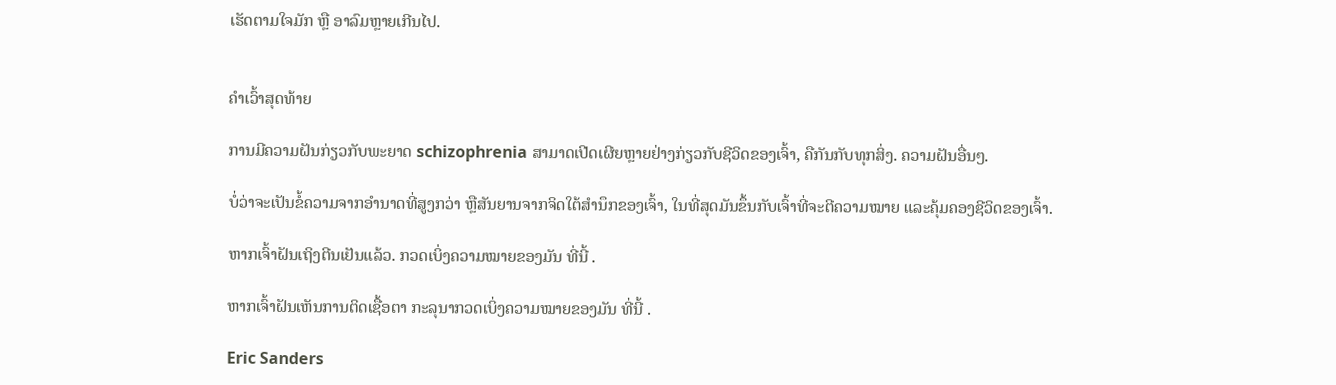ເຮັດຕາມໃຈມັກ ຫຼື ອາລົມຫຼາຍເກີນໄປ.


ຄຳເວົ້າສຸດທ້າຍ

ການມີຄວາມຝັນກ່ຽວກັບພະຍາດ schizophrenia ສາມາດເປີດເຜີຍຫຼາຍຢ່າງກ່ຽວກັບຊີວິດຂອງເຈົ້າ, ຄືກັນກັບທຸກສິ່ງ. ຄວາມຝັນອື່ນໆ.

ບໍ່ວ່າຈະເປັນຂໍ້ຄວາມຈາກອຳນາດທີ່ສູງກວ່າ ຫຼືສັນຍານຈາກຈິດໃຕ້ສຳນຶກຂອງເຈົ້າ, ໃນທີ່ສຸດມັນຂຶ້ນກັບເຈົ້າທີ່ຈະຕີຄວາມໝາຍ ແລະຄຸ້ມຄອງຊີວິດຂອງເຈົ້າ.

ຫາກເຈົ້າຝັນເຖິງຕີນເຢັນແລ້ວ. ກວດເບິ່ງຄວາມໝາຍຂອງມັນ ທີ່ນີ້ .

ຫາກເຈົ້າຝັນເຫັນການຕິດເຊື້ອຕາ ກະລຸນາກວດເບິ່ງຄວາມໝາຍຂອງມັນ ທີ່ນີ້ .

Eric Sanders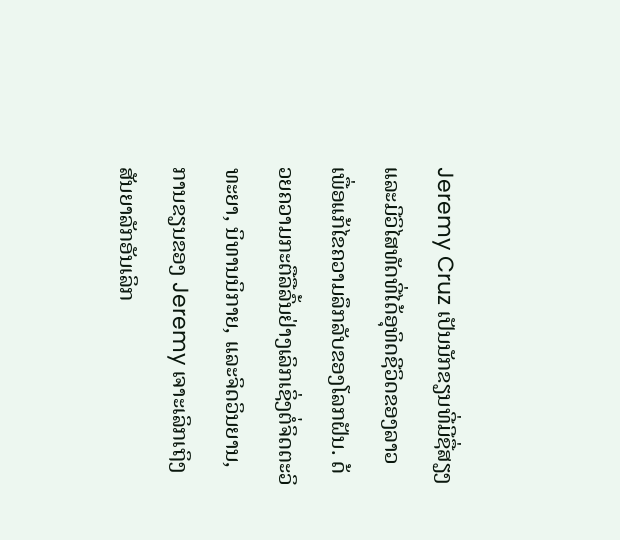Jeremy Cruz ເປັນນັກຂຽນທີ່ມີຊື່ສຽງແລະມີວິໄສທັດທີ່ໄດ້ອຸທິດຊີວິດຂອງລາວເພື່ອແກ້ໄຂຄວາມລຶກລັບຂອງໂລກຝັນ. ດ້ວຍຄວາມກະຕືລືລົ້ນຢ່າງເລິກເຊິ່ງຕໍ່ຈິດຕະວິທະຍາ, ນິທານນິກາຍ, ແລະຈິດວິນຍານ, ການຂຽນຂອງ Jeremy ເຈາະເລິກເຖິງສັນຍາລັກອັນເລິກ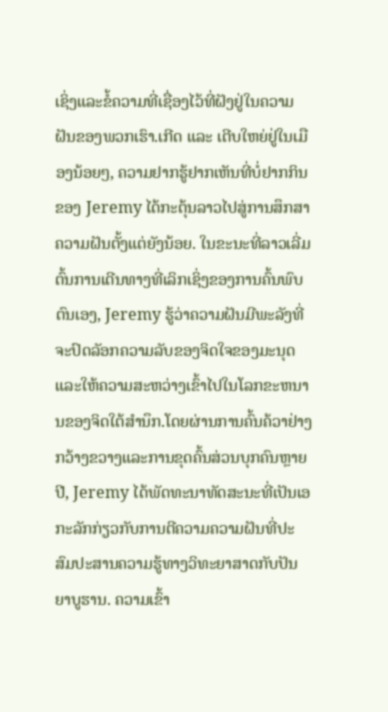ເຊິ່ງແລະຂໍ້ຄວາມທີ່ເຊື່ອງໄວ້ທີ່ຝັງຢູ່ໃນຄວາມຝັນຂອງພວກເຮົາ.ເກີດ ແລະ ເຕີບໃຫຍ່ຢູ່ໃນເມືອງນ້ອຍໆ, ຄວາມຢາກຮູ້ຢາກເຫັນທີ່ບໍ່ຢາກກິນຂອງ Jeremy ໄດ້ກະຕຸ້ນລາວໄປສູ່ການສຶກສາຄວາມຝັນຕັ້ງແຕ່ຍັງນ້ອຍ. ໃນຂະນະທີ່ລາວເລີ່ມຕົ້ນການເດີນທາງທີ່ເລິກເຊິ່ງຂອງການຄົ້ນພົບຕົນເອງ, Jeremy ຮູ້ວ່າຄວາມຝັນມີພະລັງທີ່ຈະປົດລັອກຄວາມລັບຂອງຈິດໃຈຂອງມະນຸດແລະໃຫ້ຄວາມສະຫວ່າງເຂົ້າໄປໃນໂລກຂະຫນານຂອງຈິດໃຕ້ສໍານຶກ.ໂດຍຜ່ານການຄົ້ນຄ້ວາຢ່າງກວ້າງຂວາງແລະການຂຸດຄົ້ນສ່ວນບຸກຄົນຫຼາຍປີ, Jeremy ໄດ້ພັດທະນາທັດສະນະທີ່ເປັນເອກະລັກກ່ຽວກັບການຕີຄວາມຄວາມຝັນທີ່ປະສົມປະສານຄວາມຮູ້ທາງວິທະຍາສາດກັບປັນຍາບູຮານ. ຄວາມເຂົ້າ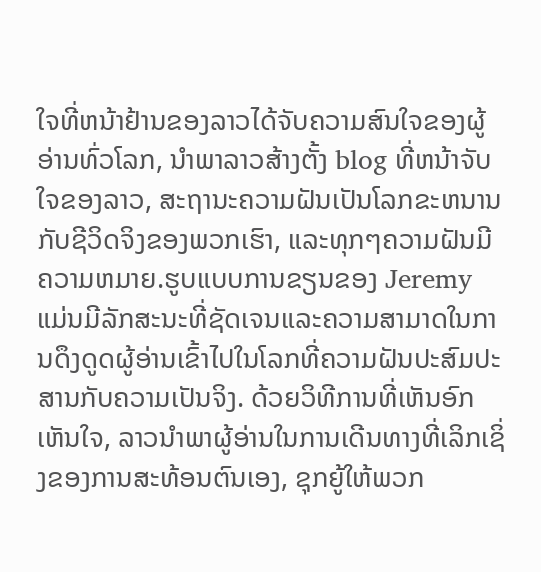ໃຈທີ່ຫນ້າຢ້ານຂອງລາວໄດ້ຈັບຄວາມສົນໃຈຂອງຜູ້ອ່ານທົ່ວໂລກ, ນໍາພາລາວສ້າງຕັ້ງ blog ທີ່ຫນ້າຈັບໃຈຂອງລາວ, ສະຖານະຄວາມຝັນເປັນໂລກຂະຫນານກັບຊີວິດຈິງຂອງພວກເຮົາ, ແລະທຸກໆຄວາມຝັນມີຄວາມຫມາຍ.ຮູບແບບການຂຽນຂອງ Jeremy ແມ່ນມີລັກສະນະທີ່ຊັດເຈນແລະຄວາມສາມາດໃນການດຶງດູດຜູ້ອ່ານເຂົ້າໄປໃນໂລກທີ່ຄວາມຝັນປະສົມປະສານກັບຄວາມເປັນຈິງ. ດ້ວຍວິທີການທີ່ເຫັນອົກເຫັນໃຈ, ລາວນໍາພາຜູ້ອ່ານໃນການເດີນທາງທີ່ເລິກເຊິ່ງຂອງການສະທ້ອນຕົນເອງ, ຊຸກຍູ້ໃຫ້ພວກ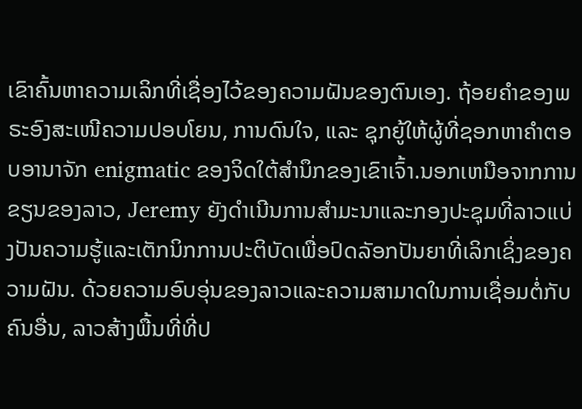ເຂົາຄົ້ນຫາຄວາມເລິກທີ່ເຊື່ອງໄວ້ຂອງຄວາມຝັນຂອງຕົນເອງ. ຖ້ອຍຄຳຂອງພຣະອົງສະເໜີຄວາມປອບໂຍນ, ການດົນໃຈ, ແລະ ຊຸກຍູ້ໃຫ້ຜູ້ທີ່ຊອກຫາຄຳຕອບອານາຈັກ enigmatic ຂອງຈິດໃຕ້ສໍານຶກຂອງເຂົາເຈົ້າ.ນອກເຫນືອຈາກການຂຽນຂອງລາວ, Jeremy ຍັງດໍາເນີນການສໍາມະນາແລະກອງປະຊຸມທີ່ລາວແບ່ງປັນຄວາມຮູ້ແລະເຕັກນິກການປະຕິບັດເພື່ອປົດລັອກປັນຍາທີ່ເລິກເຊິ່ງຂອງຄວາມຝັນ. ດ້ວຍຄວາມອົບອຸ່ນຂອງລາວແລະຄວາມສາມາດໃນການເຊື່ອມຕໍ່ກັບຄົນອື່ນ, ລາວສ້າງພື້ນທີ່ທີ່ປ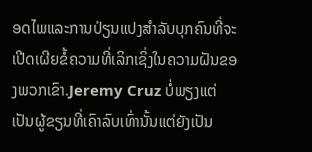ອດໄພແລະການປ່ຽນແປງສໍາລັບບຸກຄົນທີ່ຈະເປີດເຜີຍຂໍ້ຄວາມທີ່ເລິກເຊິ່ງໃນຄວາມຝັນຂອງພວກເຂົາ.Jeremy Cruz ບໍ່ພຽງແຕ່ເປັນຜູ້ຂຽນທີ່ເຄົາລົບເທົ່ານັ້ນແຕ່ຍັງເປັນ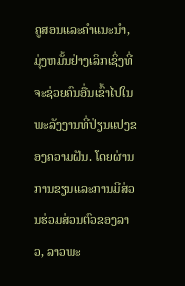ຄູສອນແລະຄໍາແນະນໍາ, ມຸ່ງຫມັ້ນຢ່າງເລິກເຊິ່ງທີ່ຈະຊ່ວຍຄົນອື່ນເຂົ້າໄປໃນພະລັງງານທີ່ປ່ຽນແປງຂອງຄວາມຝັນ. ໂດຍຜ່ານການຂຽນແລະການມີສ່ວນຮ່ວມສ່ວນຕົວຂອງລາວ, ລາວພະ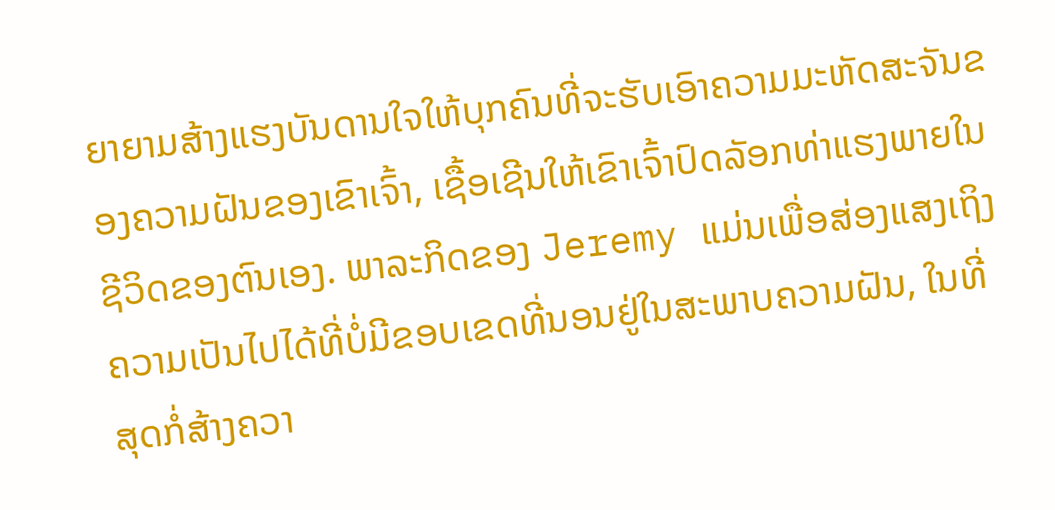ຍາຍາມສ້າງແຮງບັນດານໃຈໃຫ້ບຸກຄົນທີ່ຈະຮັບເອົາຄວາມມະຫັດສະຈັນຂອງຄວາມຝັນຂອງເຂົາເຈົ້າ, ເຊື້ອເຊີນໃຫ້ເຂົາເຈົ້າປົດລັອກທ່າແຮງພາຍໃນຊີວິດຂອງຕົນເອງ. ພາລະກິດຂອງ Jeremy ແມ່ນເພື່ອສ່ອງແສງເຖິງຄວາມເປັນໄປໄດ້ທີ່ບໍ່ມີຂອບເຂດທີ່ນອນຢູ່ໃນສະພາບຄວາມຝັນ, ໃນທີ່ສຸດກໍ່ສ້າງຄວາ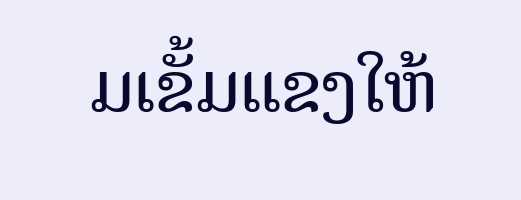ມເຂັ້ມແຂງໃຫ້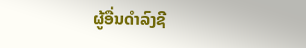ຜູ້ອື່ນດໍາລົງຊີ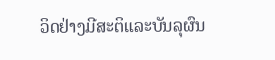ວິດຢ່າງມີສະຕິແລະບັນລຸຜົນ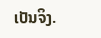ເປັນຈິງ.